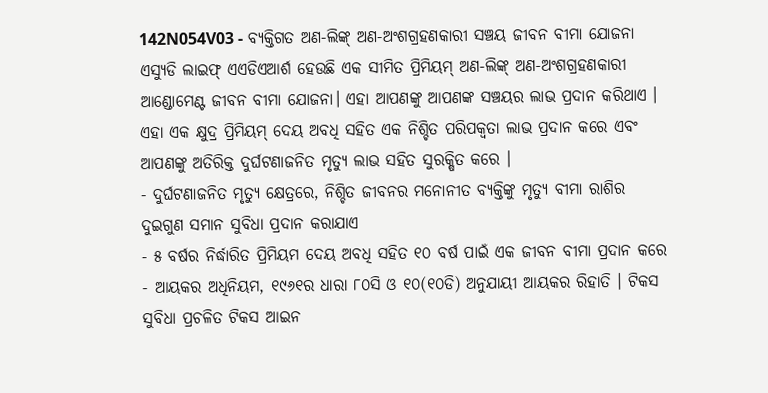142N054V03 - ବ୍ୟକ୍ତିଗତ ଅଣ-ଲିଙ୍କ୍ ଅଣ-ଅଂଶଗ୍ରହଣକାରୀ ସଞ୍ଚୟ ଜୀବନ ବୀମା ଯୋଜନା
ଏସ୍ୟୁଡି ଲାଇଫ୍ ଏଏଡିଏଆର୍ଶ ହେଉଛି ଏକ ସୀମିତ ପ୍ରିମିୟମ୍ ଅଣ-ଲିଙ୍କ୍ ଅଣ-ଅଂଶଗ୍ରହଣକାରୀ ଆଣ୍ଡୋମେଣ୍ଟ ଜୀବନ ବୀମା ଯୋଜନା। ଏହା ଆପଣଙ୍କୁ ଆପଣଙ୍କ ସଞ୍ଚୟର ଲାଭ ପ୍ରଦାନ କରିଥାଏ । ଏହା ଏକ କ୍ଷୁଦ୍ର ପ୍ରିମିୟମ୍ ଦେୟ ଅବଧି ସହିତ ଏକ ନିଶ୍ଚିତ ପରିପକ୍ୱତା ଲାଭ ପ୍ରଦାନ କରେ ଏବଂ ଆପଣଙ୍କୁ ଅତିରିକ୍ତ ଦୁର୍ଘଟଣାଜନିତ ମୃତ୍ୟୁ ଲାଭ ସହିତ ସୁରକ୍ଷିତ କରେ ।
- ଦୁର୍ଘଟଣାଜନିତ ମୃତ୍ୟୁ କ୍ଷେତ୍ରରେ, ନିଶ୍ଚିତ ଜୀବନର ମନୋନୀତ ବ୍ୟକ୍ତିଙ୍କୁ ମୃତ୍ୟୁ ବୀମା ରାଶିର ଦୁଇଗୁଣ ସମାନ ସୁବିଧା ପ୍ରଦାନ କରାଯାଏ
- ୫ ବର୍ଷର ନିର୍ଦ୍ଧାରିତ ପ୍ରିମିୟମ ଦେୟ ଅବଧି ସହିତ ୧୦ ବର୍ଷ ପାଇଁ ଏକ ଜୀବନ ବୀମା ପ୍ରଦାନ କରେ
- ଆୟକର ଅଧିନିୟମ, ୧୯୬୧ର ଧାରା ୮୦ସି ଓ ୧୦(୧୦ଡି) ଅନୁଯାୟୀ ଆୟକର ରିହାତି । ଟିକସ ସୁବିଧା ପ୍ରଚଳିତ ଟିକସ ଆଇନ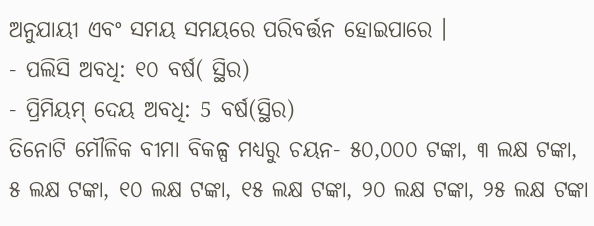ଅନୁଯାୟୀ ଏବଂ ସମୟ ସମୟରେ ପରିବର୍ତ୍ତନ ହୋଇପାରେ ।
- ପଲିସି ଅବଧି: ୧୦ ବର୍ଷ( ସ୍ଥିର)
- ପ୍ରିମିୟମ୍ ଦେୟ ଅବଧି: 5 ବର୍ଷ(ସ୍ଥିର)
ତିନୋଟି ମୌଳିକ ବୀମା ବିକଳ୍ପ ମଧ୍ୟରୁ ଚୟନ- ୫୦,୦୦୦ ଟଙ୍କା, ୩ ଲକ୍ଷ ଟଙ୍କା, ୫ ଲକ୍ଷ ଟଙ୍କା, ୧୦ ଲକ୍ଷ ଟଙ୍କା, ୧୫ ଲକ୍ଷ ଟଙ୍କା, ୨୦ ଲକ୍ଷ ଟଙ୍କା, ୨୫ ଲକ୍ଷ ଟଙ୍କା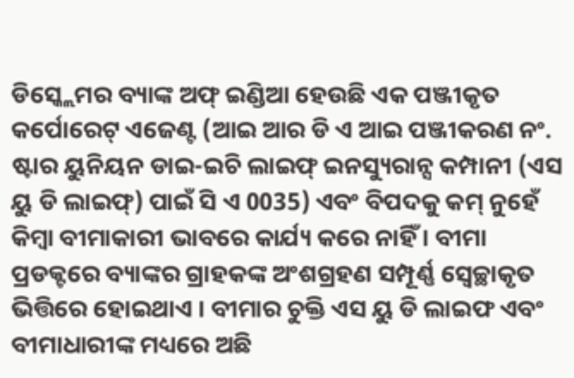ଡିସ୍କ୍ଲେମର ବ୍ୟାଙ୍କ ଅଫ୍ ଇଣ୍ଡିଆ ହେଉଛି ଏକ ପଞ୍ଜୀକୃତ କର୍ପୋରେଟ୍ ଏଜେଣ୍ଟ (ଆଇ ଆର ଡି ଏ ଆଇ ପଞ୍ଜୀକରଣ ନଂ. ଷ୍ଟାର ୟୁନିୟନ ଡାଇ-ଇଚି ଲାଇଫ୍ ଇନସ୍ୟୁରାନ୍ସ କମ୍ପାନୀ (ଏସ ୟୁ ଡି ଲାଇଫ୍) ପାଇଁ ସି ଏ 0035) ଏବଂ ବିପଦକୁ କମ୍ ନୁହେଁ କିମ୍ବା ବୀମାକାରୀ ଭାବରେ କାର୍ଯ୍ୟ କରେ ନାହିଁ । ବୀମା ପ୍ରଡକ୍ଟରେ ବ୍ୟାଙ୍କର ଗ୍ରାହକଙ୍କ ଅଂଶଗ୍ରହଣ ସମ୍ପୂର୍ଣ୍ଣ ସ୍ୱେଚ୍ଛାକୃତ ଭିତ୍ତିରେ ହୋଇଥାଏ । ବୀମାର ଚୁକ୍ତି ଏସ ୟୁ ଡି ଲାଇଫ ଏବଂ ବୀମାଧାରୀଙ୍କ ମଧ୍ୟରେ ଅଛି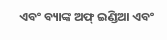ଏବଂ ବ୍ୟାଙ୍କ ଅଫ୍ ଇଣ୍ଡିଆ ଏବଂ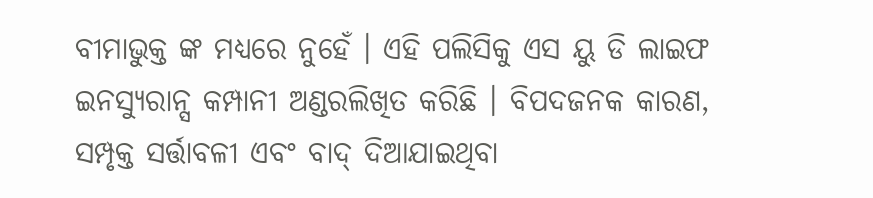ବୀମାଭୁକ୍ତ ଙ୍କ ମଧ୍ୟରେ ନୁହେଁ । ଏହି ପଲିସିକୁ ଏସ ୟୁ ଡି ଲାଇଫ ଇନସ୍ୟୁରାନ୍ସ କମ୍ପାନୀ ଅଣ୍ଡରଲିଖିତ କରିଛି । ବିପଦଜନକ କାରଣ, ସମ୍ପୃକ୍ତ ସର୍ତ୍ତାବଳୀ ଏବଂ ବାଦ୍ ଦିଆଯାଇଥିବା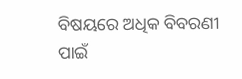ବିଷୟରେ ଅଧିକ ବିବରଣୀ ପାଇଁ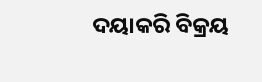ଦୟାକରି ବିକ୍ରୟ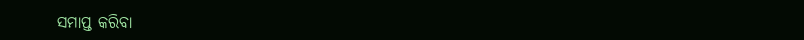ସମାପ୍ତ କରିବା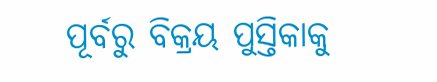ପୂର୍ବରୁ ବିକ୍ରୟ ପୁସ୍ତିକାକୁ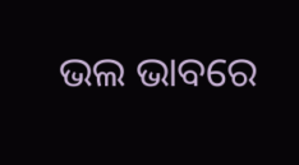ଭଲ ଭାବରେ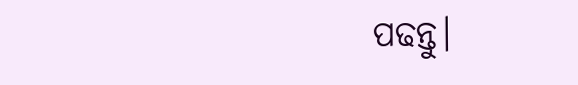ପଢନ୍ତୁ।